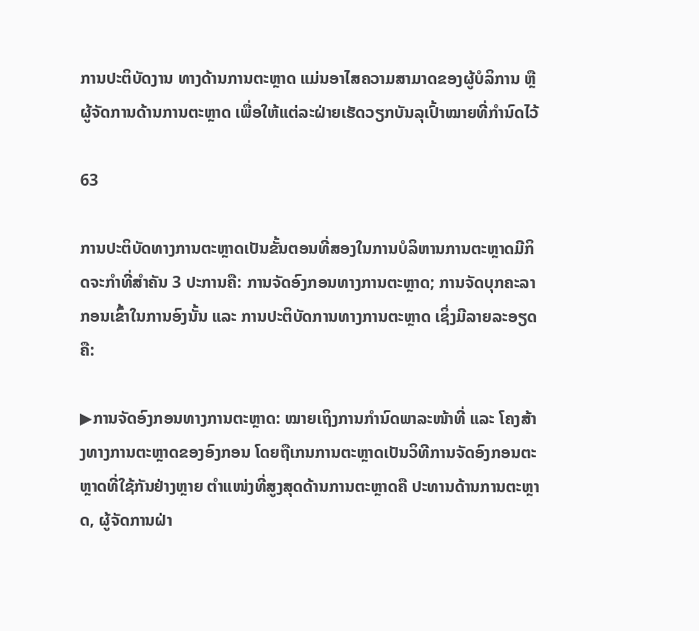ການປະຕິບັດງານ ທາງດ້ານການຕະຫຼາດ ແມ່ນອາໄສຄວາມສາມາດຂອງຜູ້ບໍລິການ ຫຼື ຜູ້ຈັດການດ້ານການຕະຫຼາດ ເພື່ອໃຫ້ແຕ່ລະຝ່າຍເຮັດວຽກບັນລຸເປົ້າໝາຍທີ່ກຳນົດໄວ້

63

ການປະຕິບັດທາງການຕະຫຼາດເປັນຂັ້ນຕອນທີ່ສອງໃນການບໍລິຫານການຕະຫຼາດມີກິດຈະກຳທີ່ສຳຄັນ 3 ປະການຄື: ການຈັດອົງກອນທາງການຕະຫຼາດ; ການຈັດບຸກຄະລາກອນເຂົ້າໃນການອົງນັ້ນ ແລະ ການປະຕິບັດການທາງການຕະຫຼາດ ເຊິ່ງມີລາຍລະອຽດຄື:

▶ການຈັດອົງກອນທາງການຕະຫຼາດ: ໝາຍເຖິງການກຳນົດພາລະໜ້າທີ່ ແລະ ໂຄງສ້າງທາງການຕະຫຼາດຂອງອົງກອນ ໂດຍຖືເກນການຕະຫຼາດເປັນວິທີການຈັດອົງກອນຕະຫຼາດທີ່ໃຊ້ກັນຢ່າງຫຼາຍ ຕຳແໜ່ງທີ່ສູງສຸດດ້ານການຕະຫຼາດຄື ປະທານດ້ານການຕະຫຼາດ, ຜູ້ຈັດການຝ່າ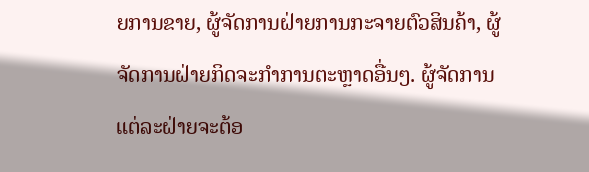ຍການຂາຍ, ຜູ້ຈັດການຝ່າຍການກະຈາຍຕົວສິນຄ້າ, ຜູ້ຈັດການຝ່າຍກິດຈະກຳການຕະຫຼາດອື່ນໆ. ຜູ້ຈັດການແຕ່ລະຝ່າຍຈະຕ້ອ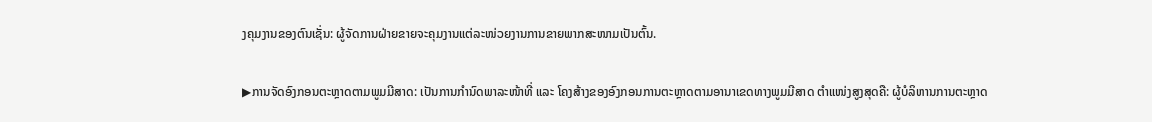ງຄຸມງານຂອງຕົນເຊັ່ນ: ຜູ້ຈັດການຝ່າຍຂາຍຈະຄຸມງານແຕ່ລະໜ່ວຍງານການຂາຍພາກສະໜາມເປັນຕົ້ນ.

▶ການຈັດອົງກອນຕະຫຼາດຕາມພູມມີສາດ: ເປັນການກຳນົດພາລະໜ້າທີ່ ແລະ ໂຄງສ້າງຂອງອົງກອນການຕະຫຼາດຕາມອານາເຂດທາງພູມມີສາດ ຕຳແໜ່ງສູງສຸດຄື: ຜູ້ບໍລິຫານການຕະຫຼາດ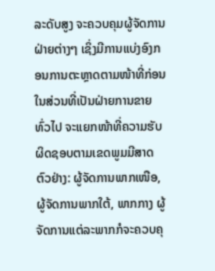ລະດັບສູງ ຈະຄວບຄຸມຜູ້ຈັດການຝ່າຍຕ່າງໆ ເຊິ່ງມີການແບ່ງອົງກອນການຕະຫຼາດຕາມໜ້າທີ່ກ່ອນ ໃນສ່ວນທີ່ເປັນຝ່າຍການຂາຍທົ່ວໄປ ຈະແຍກໜ້າທີ່ຄວາມຮັບຜິດຊອບຕາມເຂດພູມມີສາດ ຕົວຢ່າງ: ຜູ້ຈັດການພາກເໜືອ, ຜູ້ຈັດການພາກໃຕ້, ພາກກາງ ຜູ້ຈັດການແຕ່ລະພາກກໍຈະຄວບຄຸ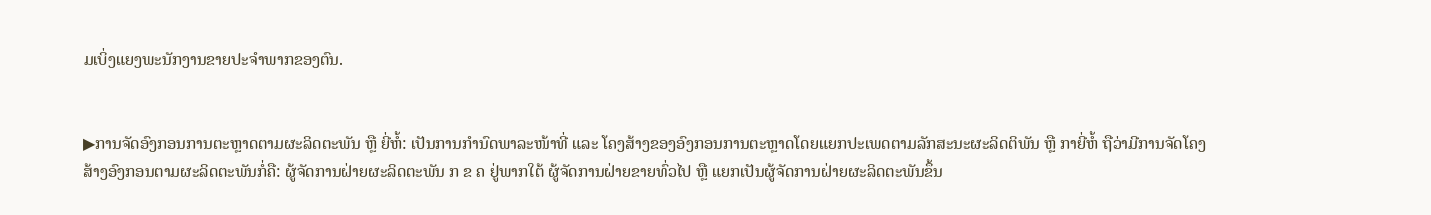ມເບິ່ງແຍງພະນັກງານຂາຍປະຈຳພາກຂອງຕົນ.


▶ການຈັດອົງກອນການຕະຫຼາດຕາມຜະລິດຕະພັນ ຫຼື ຍີ່ຫໍ້: ເປັນການກຳນົດພາລະໜ້າທີ່ ແລະ ໂຄງສ້າງຂອງອົງກອນການຕະຫຼາດໂດຍແຍກປະເພດຕາມລັກສະນະຜະລິດຕິພັນ ຫຼື ກາຍີ່ຫໍ້ ຖືວ່າມີການຈັດໂຄງສ້າງອົງກອນຕາມຜະລິດຕະພັນກໍ່ຄື: ຜູ້ຈັດການຝ່າຍຜະລິດຕະພັນ ກ ຂ ຄ ຢູ່ພາກໃຕ້ ຜູ້ຈັດການຝ່າຍຂາຍທົ່ວໄປ ຫຼື ແຍກເປັນຜູ້ຈັດການຝ່າຍຜະລິດຕະພັນຂຶ້ນ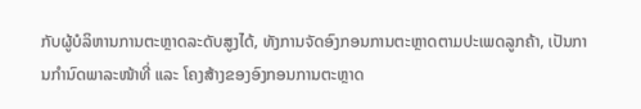ກັບຜູ້ບໍລິຫານການຕະຫຼາດລະດັບສູງໄດ້, ທັງການຈັດອົງກອນການຕະຫຼາດຕາມປະເພດລູກຄ້າ, ເປັນການກຳນົດພາລະໜ້າທີ່ ແລະ ໂຄງສ້າງຂອງອົງກອນການຕະຫຼາດ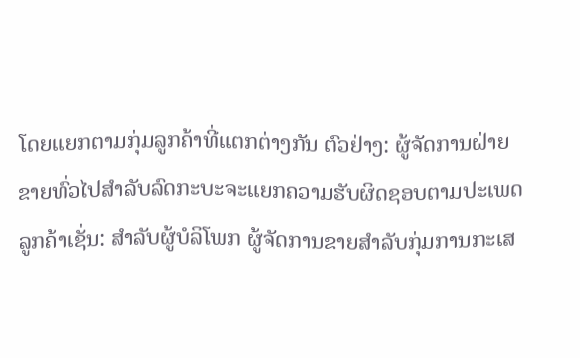ໂດຍແຍກຕາມກຸ່ມລູກຄ້າທີ່ແຕກຕ່າງກັນ ຕົວຢ່າງ: ຜູ້ຈັດການຝ່າຍຂາຍທົ່ວໄປສຳລັບລົດກະບະຈະແຍກຄວາມຮັບຜິດຊອບຕາມປະເພດລູກຄ້າເຊັ່ນ: ສຳລັບຜູ້ບໍລິໂພກ ຜູ້ຈັດການຂາຍສຳລັບກຸ່ມການກະເສ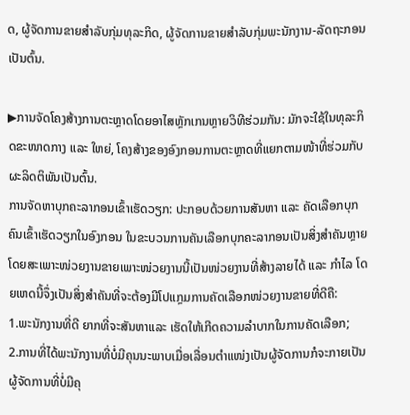ດ, ຜູ້ຈັດການຂາຍສຳລັບກຸ່ມທຸລະກິດ, ຜູ້ຈັດການຂາຍສຳລັບກຸ່ມພະນັກງານ-ລັດຖະກອນເປັນຕົ້ນ.

▶ການຈັດໂຄງສ້າງການຕະຫຼາດໂດຍອາໄສຫຼັກເກນຫຼາຍວິທີຮ່ວມກັນ: ມັກຈະໃຊ້ໃນທຸລະກິດຂະໜາດກາງ ແລະ ໃຫຍ່, ໂຄງສ້າງຂອງອົງກອນການຕະຫຼາດທີ່ແຍກຕາມໜ້າທີ່ຮ່ວມກັບຜະລິດຕິພັນເປັນຕົ້ນ.
ການຈັດຫາບຸກຄະລາກອນເຂົ້າເຮັດວຽກ: ປະກອບດ້ວຍການສັນຫາ ແລະ ຄັດເລືອກບຸກຄົນເຂົ້າເຮັດວຽກໃນອົງກອນ ໃນຂະບວນການຄັນເລືອກບຸກຄະລາກອນເປັນສິ່ງສຳຄັນຫຼາຍ ໂດຍສະເພາະໜ່ວຍງານຂາຍເພາະໜ່ວຍງານນີ້ເປັນໜ່ວຍງານທີ່ສ້າງລາຍໄດ້ ແລະ ກຳໄລ ໂດຍເຫດນີ້ຈຶ່ງເປັນສິ່ງສຳຄັນທີ່ຈະຕ້ອງມີໂປແກຼມການຄັດເລືອກໜ່ວຍງານຂາຍທີ່ດີຄື:
1.ພະນັກງານທີ່ດີ ຍາກທີ່ຈະສັນຫາແລະ ເຮັດໃຫ້ເກີດຄວາມລຳບາກໃນການຄັດເລືອກ;
2.ການທີ່ໄດ້ພະນັກງານທີ່ບໍ່ມີຄຸນນະພາບເມື່ອເລື່ອນຕຳແໜ່ງເປັນຜູ້ຈັດການກໍຈະກາຍເປັນຜູ້ຈັດການທີ່ບໍ່ມີຄຸ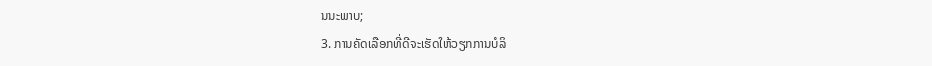ນນະພາບ;
3. ການຄັດເລືອກທີ່ດີຈະເຮັດໃຫ້ວຽກການບໍລິ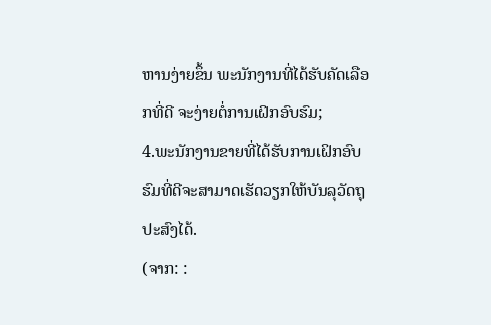ຫານງ່າຍຂຶ້ນ ພະນັກງານທີ່ໄດ້ຮັບຄັດເລືອກທີ່ດີ ຈະງ່າຍຕໍ່ການເຝິກອົບຮົມ;
4.ພະນັກງານຂາຍທີ່ໄດ້ຮັບການເຝິກອົບຮົມທີ່ດີຈະສາມາດເຮັດວຽກໃຫ້ບັນລຸວັດຖຸປະສົງໄດ້.
(ຈາກ: :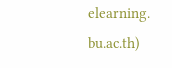elearning.
bu.ac.th)